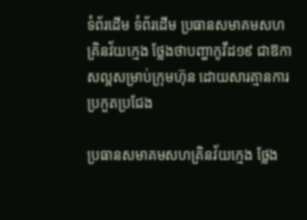ទំព័រដើម ទំព័រដើម ប្រធានសមាគមសហគ្រិនវ័យក្មេង ថ្លែងថាបញ្ហាកូវីដ១៩ ជាឱកាសល្អសម្រាប់ក្រុមហ៊ុន ដោយសារគ្មានការប្រកួតប្រជែង

ប្រធានសមាគមសហគ្រិនវ័យក្មេង ថ្លែង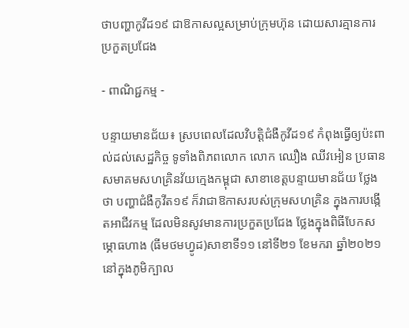ថាបញ្ហាកូវីដ១៩ ជាឱកាសល្អសម្រាប់ក្រុមហ៊ុន ដោយសារគ្មានការប្រកួតប្រជែង

- ពាណិជ្ជកម្ម -

បន្ទាយមានជ័យ៖ ស្របពេលដែលវិបត្តិជំងឺកូវីដ១៩ កំពុងធ្វើឲ្យប៉ះពាល់ដល់សេដ្ឋកិច្ច ទូទាំងពិភពលោក លោក ឈឿង ឈីវអៀន ប្រធានសមាគមសហគ្រិនវ័យក្មេងកម្ពុជា សាខាខេត្តបន្ទាយមានជ័យ ថ្លែងថា បញ្ហាជំងឺកូវីត១៩ ក៏វាជាឱកាសរបស់ក្រុមសហគ្រិន ក្នុងការបង្កើតអាជីវកម្ម ដែលមិនសូវមានការប្រកួតប្រជែង ថ្លែងក្នុងពិធីបែកសម្ភោធហាង (ធីមថមហ្វូដ)សាខាទី១១ នៅទី២១ ខែមករា ឆ្នាំ២០២១ នៅក្នុងភូមិក្បាល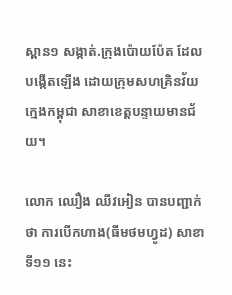ស្ពាន១ សង្កាត់.ក្រុងប៉ោយប៉ែត ដែលបង្កើតឡើង ដោយក្រុមសហគ្រិនវ័យក្មេងកម្ពុជា សាខាខេត្តបន្ទាយមានជ័យ។

លោក ឈឿង ឈីវអៀន បានបញ្ជាក់ថា ការបើកហាង(ធីមថមហ្វូដ) សាខាទី១១ នេះ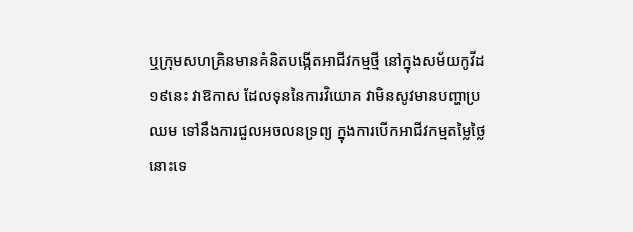ឬក្រុមសហគ្រិនមានគំនិតបង្កើតអាជីវកម្មថ្មី នៅក្នុងសម័យកូវីដ១៩នេះ វាឱកាស ដែលទុននៃការវិយោគ វាមិនសូវមានបញ្ហាប្រឈម ទៅនឹងការជួលអចលនទ្រព្យ ក្នុងការបើកអាជីវកម្មតម្លៃថ្លៃនោះទេ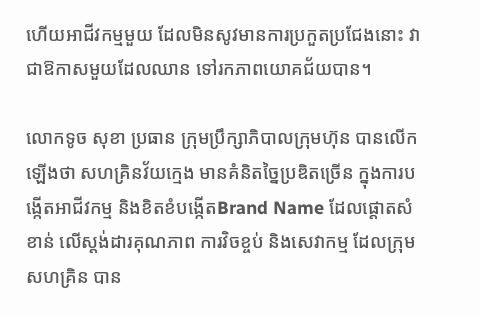ហើយអាជីវកម្មមួយ ដែលមិនសូវមានការប្រកួតប្រជែងនោះ វាជាឱកាសមួយដែលឈាន ទៅរកភាពយោគជ័យបាន។

លោកទូច សុខា ប្រធាន ក្រុមប្រឹក្សាភិបាលក្រុមហ៊ុន បានលើកឡើងថា សហគ្រិនវ័យក្មេង មានគំនិតច្នៃប្រឌិតច្រើន ក្នុងការបង្កើតអាជីវកម្ម និងខិតខំបង្កើតBrand Name ដែលផ្តោតសំខាន់ លើស្តង់ដារគុណភាព ការវិចខ្ចប់ និងសេវាកម្ម ដែលក្រុមសហគ្រិន បាន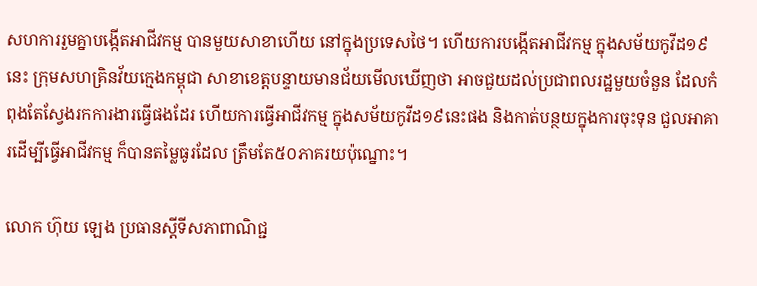សហការរួមគ្នាបង្កើតអាជីវកម្ម បានមួយសាខាហើយ នៅក្នុងប្រទេសថៃ។ ហើយការបង្កើតអាជីវកម្ម ក្នុងសម័យកូវីដ១៩នេះ ក្រុមសហគ្រិនវ័យក្មេងកម្ពុជា សាខាខេត្តបន្ទាយមានជ័យមើលឃើញថា អាចជួយដល់ប្រជាពលរដ្ឋមួយចំនួន ដែលកំពុងតែស្វែងរកការងារធ្វើផងដែរ ហើយការធ្វើអាជីវកម្ម ក្នុងសម័យកូវីដ១៩នេះផង និងកាត់បន្ថយក្នុងការចុះទុន ជួលអាគារដើម្បីធ្វើអាជីវកម្ម ក៏បានតម្លៃធូរដែល ត្រឹមតែ៥០ភាគរយប៉ុណ្នោះ។

លោក ហ៊ុយ ឡេង ប្រធានស្តីទីសភាពាណិជ្ជ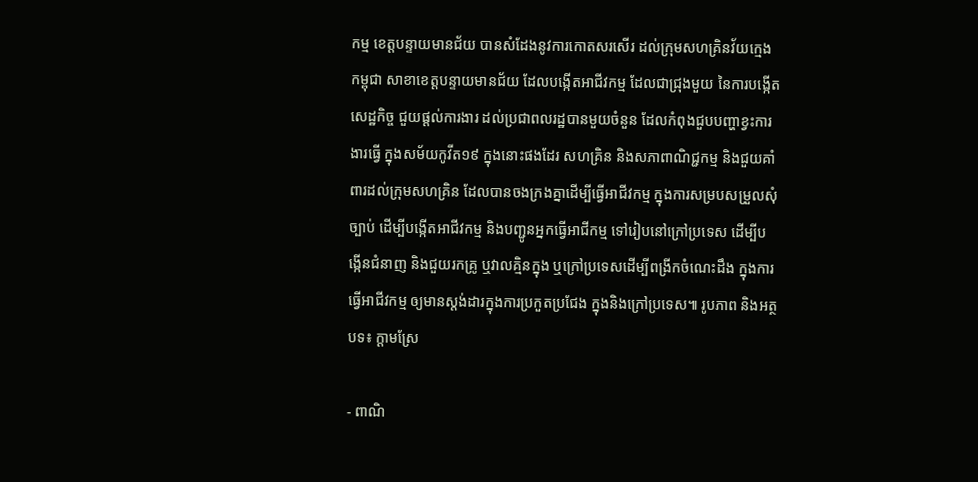កម្ម ខេត្តបន្ទាយមានជ័យ បានសំដែងនូវការកោតសរសើរ ដល់ក្រុមសហគ្រិនវ័យក្មេងកម្ពុជា សាខាខេត្តបន្ទាយមានជ័យ ដែលបង្កើតអាជីវកម្ម ដែលជាជ្រុងមួយ នៃការបង្កើតសេដ្ឋកិច្ច ជួយផ្តល់ការងារ ដល់ប្រជាពលរដ្ឋបានមួយចំនួន ដែលកំពុងជួបបញ្ហាខ្វះការងារធ្វើ ក្នុងសម័យកូវីត១៩ ក្នុងនោះផងដែរ សហគ្រិន និងសភាពាណិជ្ជកម្ម និងជួយគាំពារដល់ក្រុមសហគ្រិន ដែលបានចងក្រងគ្នាដើម្បីធ្វើអាជីវកម្ម ក្នុងការសម្របសម្រួលសុំច្បាប់ ដើម្បីបង្កើតអាជីវកម្ម និងបញ្ជូនអ្នកធ្វើអាជីកម្ម ទៅរៀបនៅក្រៅប្រទេស ដើម្បីបង្កើនជំនាញ និងជួយរកគ្រូ ឬវាលគ្មិនក្នុង ឬក្រៅប្រទេសដើម្បីពង្រីកចំណេះដឹង ក្នុងការធ្វើអាជីវកម្ម ឲ្យមានស្តង់ដារក្នុងការប្រកួតប្រជែង ក្នុងនិងក្រៅប្រទេស៕ រូបភាព និងអត្ថបទ៖ ក្តាមស្រែ

- ពាណិ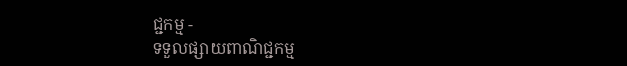ជ្ជកម្ម -
ទទួលផ្សាយពាណិជ្ជកម្ម